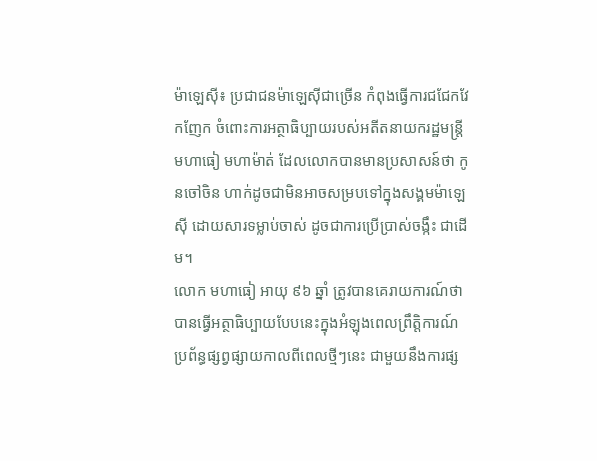ម៉ាឡេស៊ី៖ ប្រជាជនម៉ាឡេស៊ីជាច្រើន កំពុងធ្វើការជជែកវែកញែក ចំពោះការអត្ថាធិប្បាយរបស់អតីតនាយករដ្ឋមន្ត្រី មហាធៀ មហាម៉ាត់ ដែលលោកបានមានប្រសាសន៍ថា កូនចៅចិន ហាក់ដូចជាមិនអាចសម្របទៅក្នុងសង្គមម៉ាឡេស៊ី ដោយសារទម្លាប់ចាស់ ដូចជាការប្រើប្រាស់ចង្កឹះ ជាដើម។
លោក មហាធៀ អាយុ ៩៦ ឆ្នាំ ត្រូវបានគេរាយការណ៍ថា បានធ្វើអត្ថាធិប្បាយបែបនេះក្នុងអំឡុងពេលព្រឹត្តិការណ៍ប្រព័ន្ធផ្សព្វផ្សាយកាលពីពេលថ្មីៗនេះ ជាមួយនឹងការផ្ស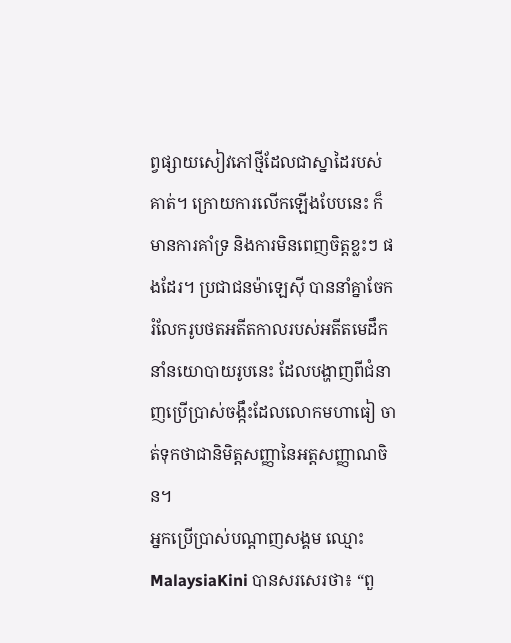ព្វផ្សាយសៀវភៅថ្មីដែលជាស្នាដៃរបស់គាត់។ ក្រោយការលើកឡើងបែបនេះ ក៏មានការគាំទ្រ និងការមិនពេញចិត្តខ្លះៗ ផងដែរ។ ប្រជាជនម៉ាឡេស៊ី បាននាំគ្នាចែករំលែករូបថតអតីតកាលរបស់អតីតមេដឹកនាំនយោបាយរូបនេះ ដែលបង្ហាញពីជំនាញប្រើប្រាស់ចង្កឹះដែលលោកមហាធៀ ចាត់ទុកថាជានិមិត្តសញ្ញានៃអត្តសញ្ញាណចិន។
អ្នកប្រើប្រាស់បណ្ដាញសង្គម ឈ្មោះ MalaysiaKini បានសរសេរថា៖ “ពួ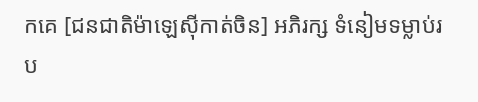កគេ [ជនជាតិម៉ាឡេស៊ីកាត់ចិន] អភិរក្ស ទំនៀមទម្លាប់រប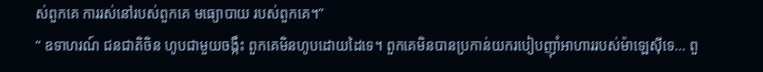ស់ពួកគេ ការរស់នៅរបស់ពួកគេ មធ្យោបាយ របស់ពួកគេ។”
“ ឧទាហរណ៍ ជនជាតិចិន ហូបជាមួយចង្កឹះ ពួកគេមិនហូបដោយដៃទេ។ ពួកគេមិនបានប្រកាន់យករបៀបញ៉ាំអាហាររបស់ម៉ាឡេស៊ីទេ… ពួ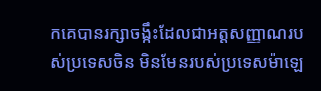កគេបានរក្សាចង្កឹះដែលជាអត្តសញ្ញាណរបស់ប្រទេសចិន មិនមែនរបស់ប្រទេសម៉ាឡេ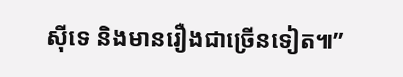ស៊ីទេ និងមានរឿងជាច្រើនទៀត៕”